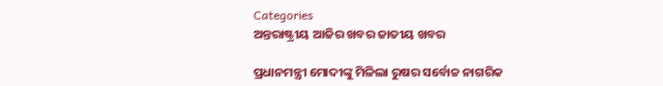Categories
ଅନ୍ତରାଷ୍ଟ୍ରୀୟ ଆଜିର ଖବର ଜାତୀୟ ଖବର

ପ୍ରଧାନମନ୍ତ୍ରୀ ମୋଦୀଙ୍କୁ ମିଳିଲା ରୁଷର ସର୍ବୋଚ୍ଚ ନାଗରିକ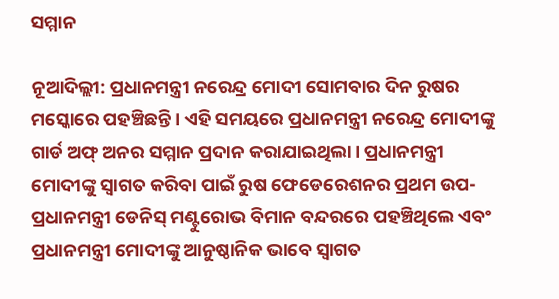ସମ୍ମାନ

ନୂଆଦିଲ୍ଲୀ: ପ୍ରଧାନମନ୍ତ୍ରୀ ନରେନ୍ଦ୍ର ମୋଦୀ ସୋମବାର ଦିନ ରୁଷର ମସ୍କୋରେ ପହଞ୍ଚିଛନ୍ତି। ଏହି ସମୟରେ ପ୍ରଧାନମନ୍ତ୍ରୀ ନରେନ୍ଦ୍ର ମୋଦୀଙ୍କୁ ଗାର୍ଡ ଅଫ୍ ଅନର ସମ୍ମାନ ପ୍ରଦାନ କରାଯାଇଥିଲା। ପ୍ରଧାନମନ୍ତ୍ରୀ ମୋଦୀଙ୍କୁ ସ୍ୱାଗତ କରିବା ପାଇଁ ରୁଷ ଫେଡେରେଶନର ପ୍ରଥମ ଉପ-ପ୍ରଧାନମନ୍ତ୍ରୀ ଡେନିସ୍ ମଣ୍ଟୁରୋଭ ବିମାନ ବନ୍ଦରରେ ପହଞ୍ଚିଥିଲେ ଏବଂ ପ୍ରଧାନମନ୍ତ୍ରୀ ମୋଦୀଙ୍କୁ ଆନୁଷ୍ଠାନିକ ଭାବେ ସ୍ୱାଗତ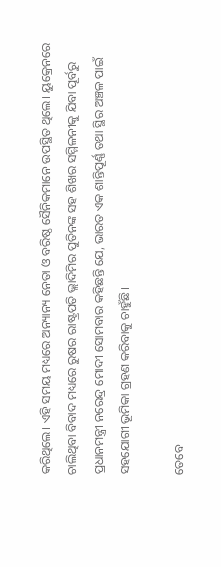କରିଥିଲେ। ଏହି ସମୟ ମଧ୍ୟରେ ଅନ୍ୟାନ୍ୟ ନେତା ଓ ବରିଷ୍ଠ ସୈନିକମାନେ ଉପସ୍ଥିତ ଥିଲେ। ୟୁକ୍ରେନରେ ଚାଲିଥିବା ବିବାଦ ମଧ୍ୟରେ ରୁଷର ରାଷ୍ଟ୍ରପତି ଭ୍ଲାଦିମିର ପୁତିନଙ୍କ ସହ ଶିଖର ସମ୍ମିଳନୀକୁ ଯିବା ପୂର୍ବରୁ ପ୍ରଧାନମନ୍ତ୍ରୀ ନରେନ୍ଦ୍ର ମୋଦୀ ସୋମବାର କହିଛନ୍ତି ଯେ, ଭାରତ ଏକ ଶାନ୍ତିପୂର୍ଣ୍ଣ ତଥା ସ୍ଥିର ଅଞ୍ଚଳ ପାଇଁ ସହଯୋଗୀ ଭୂମିକା ଗ୍ରହଣ କରିବାକୁ ଚାହୁଁଛି।

ତେବେ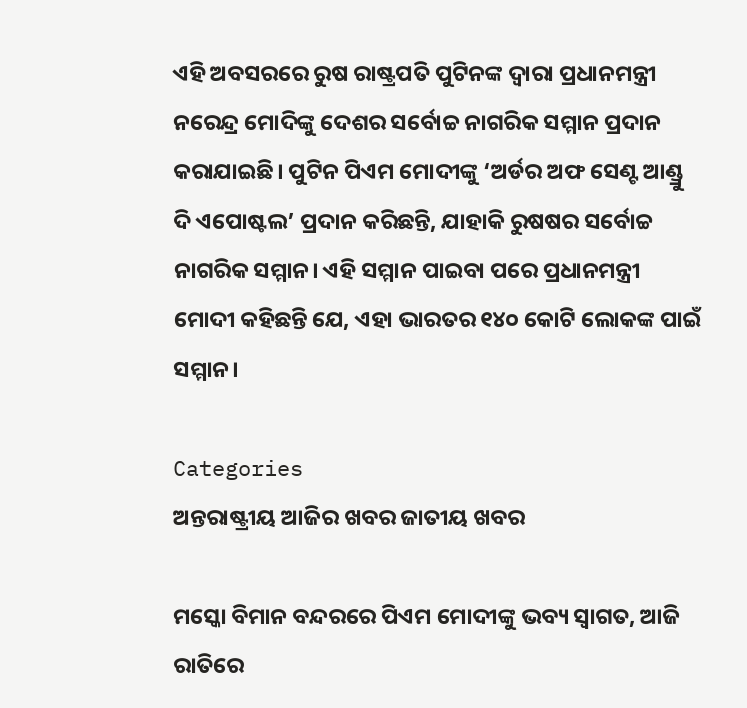ଏହି ଅବସରରେ ରୁଷ ରାଷ୍ଟ୍ରପତି ପୁଟିନଙ୍କ ଦ୍ୱାରା ପ୍ରଧାନମନ୍ତ୍ରୀ ନରେନ୍ଦ୍ର ମୋଦିଙ୍କୁ ଦେଶର ସର୍ବୋଚ୍ଚ ନାଗରିକ ସମ୍ମାନ ପ୍ରଦାନ କରାଯାଇଛି। ପୁଟିନ ପିଏମ ମୋଦୀଙ୍କୁ ‘ଅର୍ଡର ଅଫ ସେଣ୍ଟ ଆଣ୍ଡ୍ରୁ ଦି ଏପୋଷ୍ଟଲ’ ପ୍ରଦାନ କରିଛନ୍ତି, ଯାହାକି ରୁଷଷର ସର୍ବୋଚ୍ଚ ନାଗରିକ ସମ୍ମାନ। ଏହି ସମ୍ମାନ ପାଇବା ପରେ ପ୍ରଧାନମନ୍ତ୍ରୀ ମୋଦୀ କହିଛନ୍ତି ଯେ, ଏହା ଭାରତର ୧୪୦ କୋଟି ଲୋକଙ୍କ ପାଇଁ ସମ୍ମାନ।

Categories
ଅନ୍ତରାଷ୍ଟ୍ରୀୟ ଆଜିର ଖବର ଜାତୀୟ ଖବର

ମସ୍କୋ ବିମାନ ବନ୍ଦରରେ ପିଏମ ମୋଦୀଙ୍କୁ ଭବ୍ୟ ସ୍ୱାଗତ, ଆଜି ରାତିରେ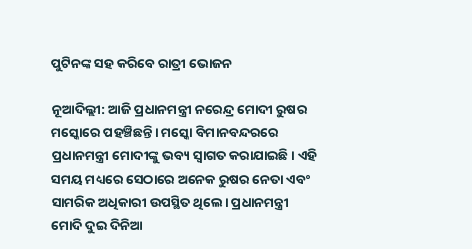ପୁଟିନଙ୍କ ସହ କରିବେ ରାତ୍ରୀ ଭୋଜନ

ନୂଆଦିଲ୍ଲୀ: ଆଜି ପ୍ରଧାନମନ୍ତ୍ରୀ ନରେନ୍ଦ୍ର ମୋଦୀ ରୁଷର ମସ୍କୋରେ ପହଞ୍ଚିଛନ୍ତି। ମସ୍କୋ ବିମାନବନ୍ଦରରେ ପ୍ରଧାନମନ୍ତ୍ରୀ ମୋଦୀଙ୍କୁ ଭବ୍ୟ ସ୍ୱାଗତ କରାଯାଇଛି। ଏହି ସମୟ ମଧ୍ୟରେ ସେଠାରେ ଅନେକ ରୁଷର ନେତା ଏବଂ ସାମରିକ ଅଧିକାରୀ ଉପସ୍ଥିତ ଥିଲେ। ପ୍ରଧାନମନ୍ତ୍ରୀ ମୋଦି ଦୁଇ ଦିନିଆ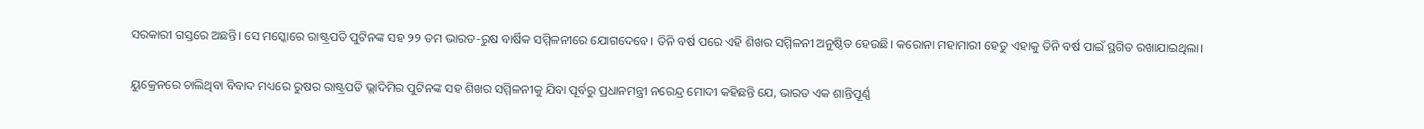ସରକାରୀ ଗସ୍ତରେ ଅଛନ୍ତି। ସେ ମସ୍କୋରେ ରାଷ୍ଟ୍ରପତି ପୁଟିନଙ୍କ ସହ ୨୨ ତମ ଭାରତ-ରୁଷ ବାର୍ଷିକ ସମ୍ମିଳନୀରେ ଯୋଗଦେବେ। ତିନି ବର୍ଷ ପରେ ଏହି ଶିଖର ସମ୍ମିଳନୀ ଅନୁଷ୍ଠିତ ହେଉଛି। କରୋନା ମହାମାରୀ ହେତୁ ଏହାକୁ ତିନି ବର୍ଷ ପାଇଁ ସ୍ଥଗିତ ରଖାଯାଇଥିଲା।

ୟୁକ୍ରେନରେ ଚାଲିଥିବା ବିବାଦ ମଧ୍ୟରେ ରୁଷର ରାଷ୍ଟ୍ରପତି ଭ୍ଲାଦିମିର ପୁଟିନଙ୍କ ସହ ଶିଖର ସମ୍ମିଳନୀକୁ ଯିବା ପୂର୍ବରୁ ପ୍ରଧାନମନ୍ତ୍ରୀ ନରେନ୍ଦ୍ର ମୋଦୀ କହିଛନ୍ତି ଯେ, ଭାରତ ଏକ ଶାନ୍ତିପୂର୍ଣ୍ଣ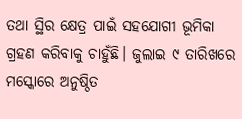ତଥା ସ୍ଥିର କ୍ଷେତ୍ର ପାଇଁ ସହଯୋଗୀ ଭୂମିକା ଗ୍ରହଣ କରିବାକୁ ଚାହୁଁଛି। ଜୁଲାଇ ୯ ତାରିଖରେ ମସ୍କୋରେ ଅନୁଷ୍ଠିତ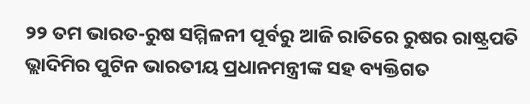୨୨ ତମ ଭାରତ-ରୁଷ ସମ୍ମିଳନୀ ପୂର୍ବରୁ ଆଜି ରାତିରେ ରୁଷର ରାଷ୍ଟ୍ରପତି ଭ୍ଲାଦିମିର ପୁଟିନ ଭାରତୀୟ ପ୍ରଧାନମନ୍ତ୍ରୀଙ୍କ ସହ ବ୍ୟକ୍ତିଗତ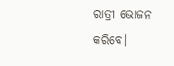ରାତ୍ରୀ ଭୋଜନ କରିବେ।